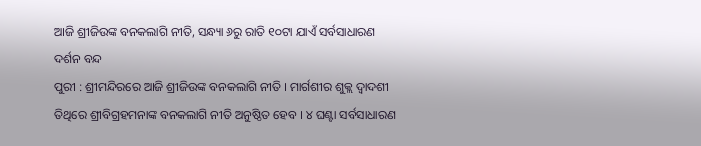ଆଜି ଶ୍ରୀଜିଉଙ୍କ ବନକଲାଗି ନୀତି, ସନ୍ଧ୍ୟା ୬ରୁ ରାତି ୧୦ଟା ଯାଏଁ ସର୍ବସାଧାରଣ ଦର୍ଶନ ବନ୍ଦ
ପୁରୀ : ଶ୍ରୀମନ୍ଦିରରେ ଆଜି ଶ୍ରୀଜିଉଙ୍କ ବନକଲାଗି ନୀତି । ମାର୍ଗଶୀର ଶୁକ୍ଲ ଦ୍ବାଦଶୀ ତିଥିରେ ଶ୍ରୀବିଗ୍ରହମନାଙ୍କ ବନକଲାଗି ନୀତି ଅନୁଷ୍ଠିତ ହେବ । ୪ ଘଣ୍ଟା ସର୍ବସାଧାରଣ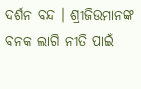ଦର୍ଶନ ବନ୍ଦ । ଶ୍ରୀଜିଉମାନଙ୍କ ବନକ ଲାଗି ନୀତି ପାଇଁ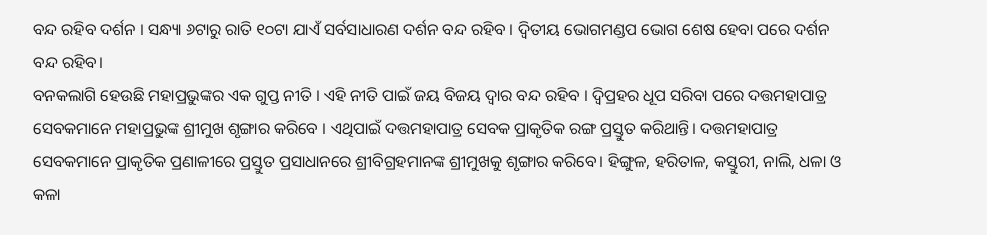ବନ୍ଦ ରହିବ ଦର୍ଶନ । ସନ୍ଧ୍ୟା ୬ଟାରୁ ରାତି ୧୦ଟା ଯାଏଁ ସର୍ବସାଧାରଣ ଦର୍ଶନ ବନ୍ଦ ରହିବ । ଦ୍ବିତୀୟ ଭୋଗମଣ୍ଡପ ଭୋଗ ଶେଷ ହେବା ପରେ ଦର୍ଶନ ବନ୍ଦ ରହିବ।
ବନକଲାଗି ହେଉଛି ମହାପ୍ରଭୁଙ୍କର ଏକ ଗୁପ୍ତ ନୀତି । ଏହି ନୀତି ପାଇଁ ଜୟ ବିଜୟ ଦ୍ୱାର ବନ୍ଦ ରହିବ । ଦ୍ୱିପ୍ରହର ଧୂପ ସରିବା ପରେ ଦତ୍ତମହାପାତ୍ର ସେବକମାନେ ମହାପ୍ରଭୁଙ୍କ ଶ୍ରୀମୁଖ ଶୃଙ୍ଗାର କରିବେ । ଏଥିପାଇଁ ଦତ୍ତମହାପାତ୍ର ସେବକ ପ୍ରାକୃତିକ ରଙ୍ଗ ପ୍ରସ୍ତୁତ କରିଥାନ୍ତି। ଦତ୍ତମହାପାତ୍ର ସେବକମାନେ ପ୍ରାକୃତିକ ପ୍ରଣାଳୀରେ ପ୍ରସ୍ତୁତ ପ୍ରସାଧାନରେ ଶ୍ରୀବିଗ୍ରହମାନଙ୍କ ଶ୍ରୀମୁଖକୁ ଶୃଙ୍ଗାର କରିବେ। ହିଙ୍ଗୁଳ, ହରିତାଳ, କସ୍ତୁରୀ, ନାଲି, ଧଳା ଓ କଳା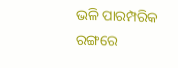ଭଳି ପାରମ୍ପରିକ ରଙ୍ଗରେ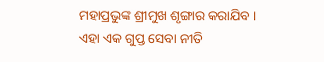ମହାପ୍ରଭୁଙ୍କ ଶ୍ରୀମୁଖ ଶୃଙ୍ଗାର କରାଯିବ । ଏହା ଏକ ଗୁପ୍ତ ସେବା ନୀତି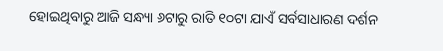ହୋଇଥିବାରୁ ଆଜି ସନ୍ଧ୍ୟା ୬ଟାରୁ ରାତି ୧୦ଟା ଯାଏଁ ସର୍ବସାଧାରଣ ଦର୍ଶନ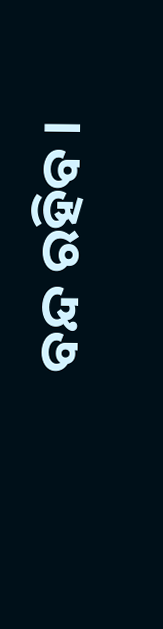ବନ୍ଦ ରହିବ ।